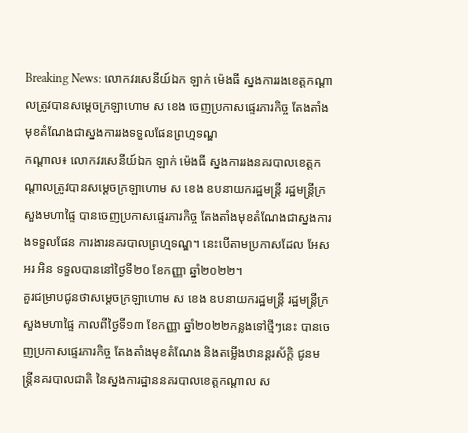Breaking News: លោកវរសេនីយ៍ឯក ឡាក់ ម៉េងធី ស្នងការរងខេត្តកណ្តាលត្រូវបានសម្ដេចក្រឡាហោម ស ខេង ចេញប្រកាសផ្ទេរភារកិច្ច តែងតាំងមុខតំណែងជាស្នងការរងទទួលផែនព្រហ្មទណ្ឌ
កណ្តាល៖ លោកវរសេនីយ៍ឯក ឡាក់ ម៉េងធី ស្នងការរងនគរបាលខេត្តកណ្តាលត្រូវបានសម្ដេចក្រឡាហោម ស ខេង ឧបនាយករដ្ឋមន្ដ្រី រដ្ឋមន្ដ្រីក្រសួងមហាផ្ទៃ បានចេញប្រកាសផ្ទេរភារកិច្ច តែងតាំងមុខតំណែងជាស្នងការងទទួលផែន ការងារនគរបាលព្រហ្មទណ្ឌ។ នេះបើតាមប្រកាសដែល អែស អរ អិន ទទួលបាននៅថ្ងៃទី២០ ខែកញ្ញា ឆ្នាំ២០២២។
គួរជម្រាបជូនថាសម្ដេចក្រឡាហោម ស ខេង ឧបនាយករដ្ឋមន្ដ្រី រដ្ឋមន្ដ្រីក្រសួងមហាផ្ទៃ កាលពីថ្ងៃទី១៣ ខែកញ្ញា ឆ្នាំ២០២២កន្លងទៅថ្មីៗនេះ បានចេញប្រកាសផ្ទេរភារកិច្ច តែងតាំងមុខតំណែង និងតម្លើងឋានន្ដរស័ក្ដិ ជូនមន្ដ្រីនគរបាលជាតិ នៃស្នងការដ្ឋាននគរបាលខេត្តកណ្ដាល ស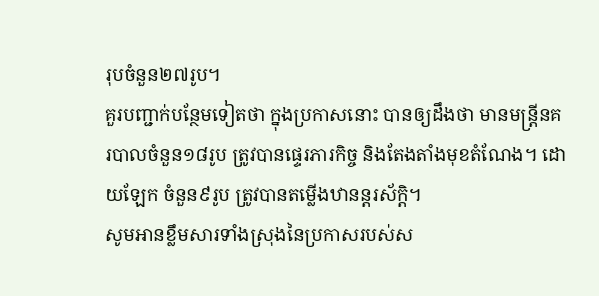រុបចំនួន២៧រូប។
គួរបញ្ជាក់បន្ថែមទៀតថា ក្នុងប្រកាសនោះ បានឲ្យដឹងថា មានមន្ដ្រីនគរបាលចំនួន១៨រូប ត្រូវបានផ្ទេរភារកិច្ច និងតែងតាំងមុខតំណែង។ ដោយឡែក ចំនួន៩រូប ត្រូវបានតម្លើងឋានន្ដរស័ក្ដិ។
សូមអានខ្លឹមសារទាំងស្រុងនៃប្រកាសរបស់ស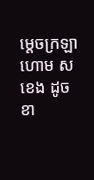ម្ដេចក្រឡាហោម ស ខេង ដូចខា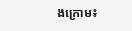ងក្រោម៖